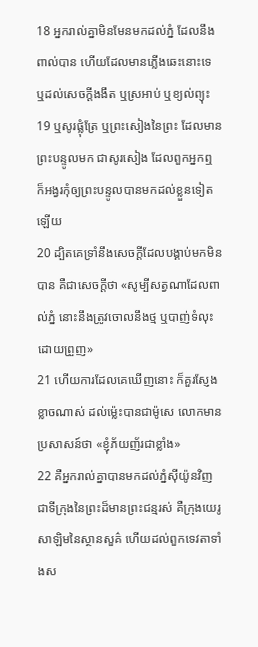18 អ្នករាល់គ្នាមិនមែនមកដល់ភ្នំ ដែលនឹងពាល់បាន ហើយដែលមានភ្លើងឆេះនោះទេ ឬដល់សេចក្ដីងងឹត ឬស្រអាប់ ឬខ្យល់ព្យុះ
19 ឬសូរផ្លុំត្រែ ឬព្រះសៀងនៃព្រះ ដែលមានព្រះបន្ទូលមក ជាសូរសៀង ដែលពួកអ្នកឮ ក៏អង្វរកុំឲ្យព្រះបន្ទូលបានមកដល់ខ្លួនទៀតឡើយ
20 ដ្បិតគេទ្រាំនឹងសេចក្ដីដែលបង្គាប់មកមិនបាន គឺជាសេចក្ដីថា «សូម្បីសត្វណាដែលពាល់ភ្នំ នោះនឹងត្រូវចោលនឹងថ្ម ឬបាញ់ទំលុះដោយព្រួញ»
21 ហើយការដែលគេឃើញនោះ ក៏គួរស្ញែងខ្លាចណាស់ ដល់ម៉្លេះបានជាម៉ូសេ លោកមានប្រសាសន៍ថា «ខ្ញុំភ័យញ័រជាខ្លាំង»
22 គឺអ្នករាល់គ្នាបានមកដល់ភ្នំស៊ីយ៉ូនវិញ ជាទីក្រុងនៃព្រះដ៏មានព្រះជន្មរស់ គឺក្រុងយេរូសាឡិមនៃស្ថានសួគ៌ ហើយដល់ពួកទេវតាទាំងស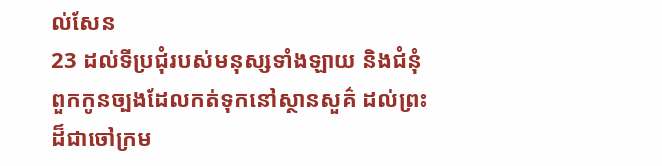ល់សែន
23 ដល់ទីប្រជុំរបស់មនុស្សទាំងឡាយ និងជំនុំពួកកូនច្បងដែលកត់ទុកនៅស្ថានសួគ៌ ដល់ព្រះដ៏ជាចៅក្រម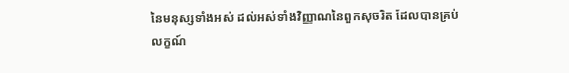នៃមនុស្សទាំងអស់ ដល់អស់ទាំងវិញ្ញាណនៃពួកសុចរិត ដែលបានគ្រប់លក្ខណ៍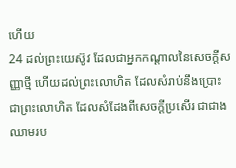ហើយ
24 ដល់ព្រះយេស៊ូវ ដែលជាអ្នកកណ្តាលនៃសេចក្ដីសញ្ញាថ្មី ហើយដល់ព្រះលោហិត ដែលសំរាប់នឹងប្រោះ ជាព្រះលោហិត ដែលសំដែងពីសេចក្ដីប្រសើរ ជាជាងឈាមរប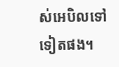ស់អេបិលទៅទៀតផង។